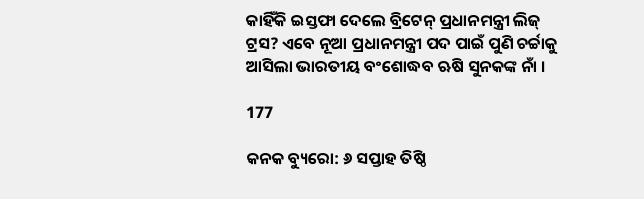କାହିଁକି ଇସ୍ତଫା ଦେଲେ ବ୍ରିଟେନ୍ ପ୍ରଧାନମନ୍ତ୍ରୀ ଲିଜ୍ ଟ୍ରସ? ଏବେ ନୂଆ ପ୍ରଧାନମନ୍ତ୍ରୀ ପଦ ପାଇଁ ପୁଣି ଚର୍ଚ୍ଚାକୁ ଆସିଲା ଭାରତୀୟ ବଂଶୋଦ୍ଧବ ଋଷି ସୁନକଙ୍କ ନାଁ ।

177

କନକ ବ୍ୟୁରୋ: ୬ ସପ୍ତାହ ତିଷ୍ଠି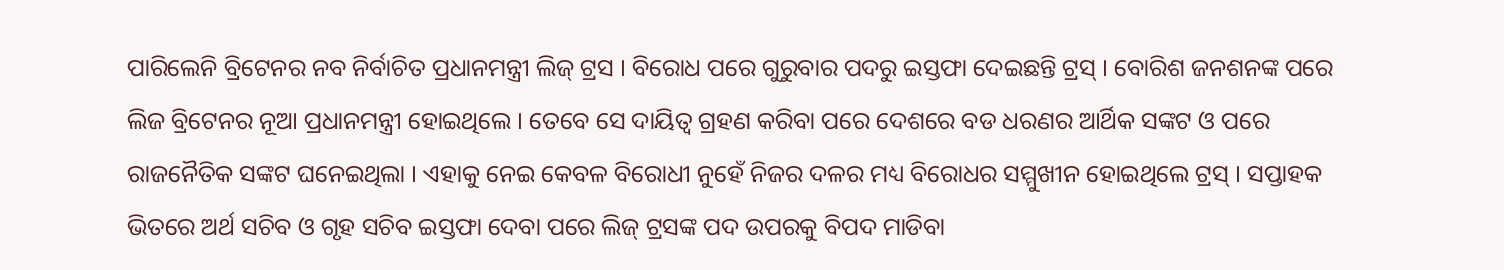ପାରିଲେନି ବ୍ରିଟେନର ନବ ନିର୍ବାଚିତ ପ୍ରଧାନମନ୍ତ୍ରୀ ଲିଜ୍ ଟ୍ରସ । ବିରୋଧ ପରେ ଗୁରୁବାର ପଦରୁ ଇସ୍ତଫା ଦେଇଛନ୍ତି ଟ୍ରସ୍ । ବୋରିଶ ଜନଶନଙ୍କ ପରେ ଲିଜ ବ୍ରିଟେନର ନୂଆ ପ୍ରଧାନମନ୍ତ୍ରୀ ହୋଇଥିଲେ । ତେବେ ସେ ଦାୟିତ୍ୱ ଗ୍ରହଣ କରିବା ପରେ ଦେଶରେ ବଡ ଧରଣର ଆର୍ଥିକ ସଙ୍କଟ ଓ ପରେ ରାଜନୈତିକ ସଙ୍କଟ ଘନେଇଥିଲା । ଏହାକୁ ନେଇ କେବଳ ବିରୋଧୀ ନୁହେଁ ନିଜର ଦଳର ମଧ୍ୟ ବିରୋଧର ସମ୍ମୁଖୀନ ହୋଇଥିଲେ ଟ୍ରସ୍ । ସପ୍ତାହକ ଭିତରେ ଅର୍ଥ ସଚିବ ଓ ଗୃହ ସଚିବ ଇସ୍ତଫା ଦେବା ପରେ ଲିଜ୍ ଟ୍ରସଙ୍କ ପଦ ଉପରକୁ ବିପଦ ମାଡିବା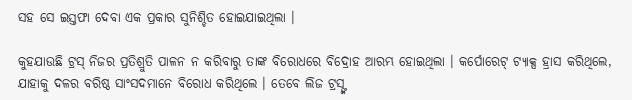ସହ ସେ ଇସ୍ତଫା ଦେବା ଏକ ପ୍ରକାର ସୁନିଶ୍ଚିତ ହୋଇଯାଇଥିଲା ।

କୁହଯାଉଛି ଟ୍ରସ୍ ନିଜର ପ୍ରତିଶ୍ରୁତି ପାଳନ ନ କରିବାରୁ ତାଙ୍କ ବିରୋଧରେ ବିଦ୍ରୋହ ଆରମ୍ଭ ହୋଇଥିଲା । କର୍ପୋରେଟ୍ ଟ୍ୟାକ୍ସ ହ୍ରାସ କରିଥିଲେ, ଯାହାକୁ ଦଳର ବରିଷ୍ଠ ସାଂସଦମାନେ ବିରୋଧ କରିଥିଲେ । ତେବେ ଲିଜ ଟ୍ରସ୍ଙ୍କ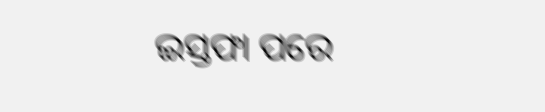ଇସ୍ତଫା ପରେ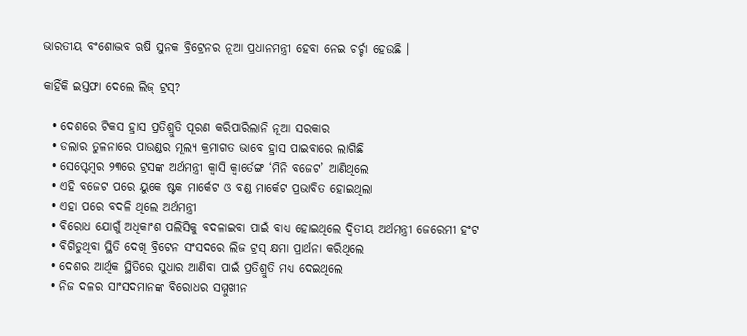ଭାରତୀୟ ବଂଶୋଦ୍ଭବ ଋଷି ସୁନକ ବ୍ରିଟ୍ରେନର ନୂଆ ପ୍ରଧାନମନ୍ତ୍ରୀ ହେବା ନେଇ ଚର୍ଚ୍ଚା ହେଉଛି ।

କାହିଁକି ଇସ୍ତଫା ଦେଲେ ଲିଜ୍ ଟ୍ରସ୍?

  • ଦେଶରେ ଟିକସ ହ୍ରାସ ପ୍ରତିଶ୍ରୁତି ପୂରଣ କରିପାରିଲାନି ନୂଆ ସରକାର
  • ଡଲାର ତୁଳନାରେ ପାଉଣ୍ଡର ମୂଲ୍ୟ କ୍ରମାଗତ ଭାବେ ହ୍ରାସ ପାଇବାରେ ଲାଗିଛି
  • ସେପ୍ଟେମ୍ବର ୨୩ରେ ଟ୍ରସଙ୍କ ଅର୍ଥମନ୍ତ୍ରୀ କ୍ୱାସି କ୍ୱାର୍ତେଙ୍ଗ ‘ମିନି ବଜେଟ’ ଆଣିଥିଲେ
  • ଏହି ବଜେଟ ପରେ ୟୁକେ ଷ୍ଟକ ମାର୍କେଟ ଓ ବଣ୍ଡ ମାର୍କେଟ ପ୍ରଭାବିତ ହୋଇଥିଲା
  • ଏହା ପରେ ବଦଳି ଥିଲେ ଅର୍ଥମନ୍ତ୍ରୀ
  • ବିରୋଧ ଯୋଗୁଁ ଅଧିକାଂଶ ପଲିସିକୁ ବଦଳାଇବା ପାଇଁ ବାଧ୍ୟ ହୋଇଥିଲେ ଦ୍ୱିତୀୟ ଅର୍ଥମନ୍ତ୍ରୀ ଜେରେମୀ ହଂଟ
  • ବିଗିଡୁଥିବା ସ୍ଥିତି ଦେଖି ବ୍ରିଟେନ ସଂସଦରେ ଲିଜ ଟ୍ରସ୍ କ୍ଷମା ପ୍ରାର୍ଥନା କରିଥିଲେ
  • ଦେଶର ଆର୍ଥିକ ସ୍ଥିତିରେ ସୁଧାର ଆଣିବା ପାଇଁ ପ୍ରତିଶ୍ରୁତି ମଧ୍ୟ ଦେଇଥିଲେ
  • ନିଜ ଦଳର ସାଂସଦମାନଙ୍କ ବିରୋଧର ସମ୍ମୁଖୀନ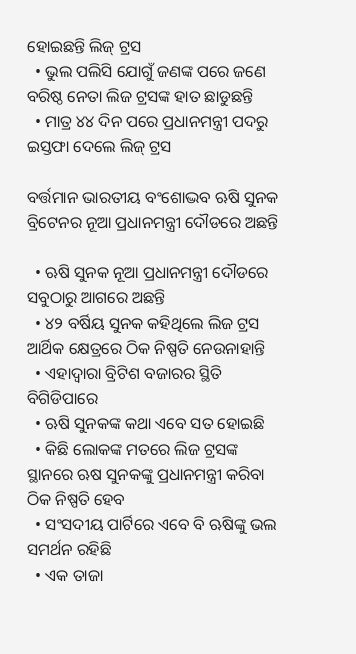ହୋଇଛନ୍ତି ଲିଜ୍ ଟ୍ରସ
  • ଭୁଲ ପଲିସି ଯୋଗୁଁ ଜଣଙ୍କ ପରେ ଜଣେ ବରିଷ୍ଠ ନେତା ଲିଜ ଟ୍ରସଙ୍କ ହାତ ଛାଡୁଛନ୍ତି
  • ମାତ୍ର ୪୪ ଦିନ ପରେ ପ୍ରଧାନମନ୍ତ୍ରୀ ପଦରୁ ଇସ୍ତଫା ଦେଲେ ଲିଜ୍ ଟ୍ରସ

ବର୍ତ୍ତମାନ ଭାରତୀୟ ବଂଶୋଦ୍ଭବ ଋଷି ସୁନକ ବ୍ରିଟେନର ନୂଆ ପ୍ରଧାନମନ୍ତ୍ରୀ ଦୌଡରେ ଅଛନ୍ତି

  • ଋଷି ସୁନକ ନୂଆ ପ୍ରଧାନମନ୍ତ୍ରୀ ଦୌଡରେ ସବୁଠାରୁ ଆଗରେ ଅଛନ୍ତି
  • ୪୨ ବର୍ଷିୟ ସୁନକ କହିଥିଲେ ଲିଜ ଟ୍ରସ ଆର୍ଥିକ କ୍ଷେତ୍ରରେ ଠିକ ନିଷ୍ପତି ନେଉନାହାନ୍ତି
  • ଏହାଦ୍ୱାରା ବ୍ରିଟିଶ ବଜାରର ସ୍ଥିତି ବିଗିଡିପାରେ
  • ଋଷି ସୁନକଙ୍କ କଥା ଏବେ ସତ ହୋଇଛି
  • କିଛି ଲୋକଙ୍କ ମତରେ ଲିଜ ଟ୍ରସଙ୍କ ସ୍ଥାନରେ ଋଷ ସୁନକଙ୍କୁ ପ୍ରଧାନମନ୍ତ୍ରୀ କରିବା ଠିକ ନିଷ୍ପତି ହେବ
  • ସଂସଦୀୟ ପାର୍ଟିରେ ଏବେ ବି ଋଷିଙ୍କୁ ଭଲ ସମର୍ଥନ ରହିଛି
  • ଏକ ତାଜା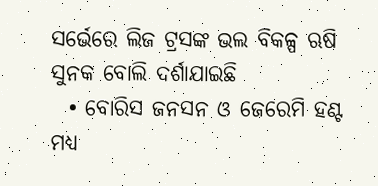ସର୍ଭେରେ ଲିଜ ଟ୍ରସଙ୍କ ଭଲ ବିକଳ୍ପ ଋଷି ସୁନକ ବୋଲି ଦର୍ଶାଯାଇଛି
  • ବୋରିସ ଜନସନ ଓ ଜେରେମି ହଣ୍ଟ ମଧ୍ୟ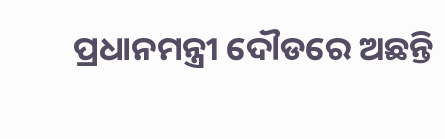ପ୍ରଧାନମନ୍ତ୍ରୀ ଦୌଡରେ ଅଛନ୍ତି